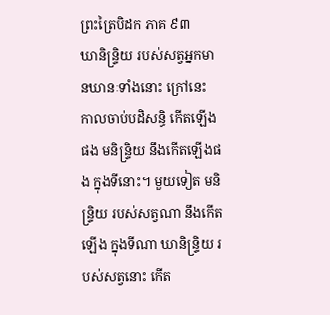ព្រះត្រៃបិដក ភាគ ៩៣
ឃានិន្ទ្រិយ របស់សត្វអ្នកមានឃានៈទាំងនោះ ក្រៅនេះ កាលចាប់បដិសន្ធិ កើតឡើងផង មនិន្ទ្រិយ នឹងកើតឡើងផង ក្នុងទីនោះ។ មួយទៀត មនិន្ទ្រិយ របស់សត្វណា នឹងកើតឡើង ក្នុងទីណា ឃានិន្ទ្រិយ របស់សត្វនោះ កើត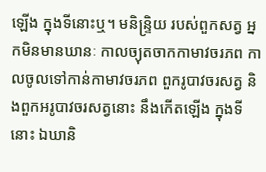ឡើង ក្នុងទីនោះឬ។ មនិន្ទ្រិយ របស់ពួកសត្វ អ្នកមិនមានឃានៈ កាលច្យុតចាកកាមាវចរភព កាលចូលទៅកាន់កាមាវចរភព ពួករូបាវចរសត្វ និងពួកអរូបាវចរសត្វនោះ នឹងកើតឡើង ក្នុងទីនោះ ឯឃានិ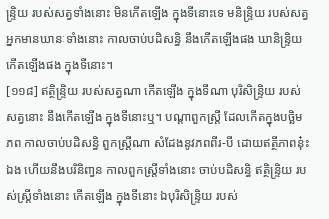ន្ទ្រិយ របស់សត្វទាំងនោះ មិនកើតឡើង ក្នុងទីនោះទេ មនិន្ទ្រិយ របស់សត្វអ្នកមានឃានៈទាំងនោះ កាលចាប់បដិសន្ធិ នឹងកើតឡើងផង ឃានិន្ទ្រិយ កើតឡើងផង ក្នុងទីនោះ។
[១១៨] ឥត្ថិន្ទ្រិយ របស់សត្វណា កើតឡើង ក្នុងទីណា បុរិសិន្ទ្រិយ របស់សត្វនោះ នឹងកើតឡើង ក្នុងទីនោះឬ។ បណ្តាពួកស្ត្រី ដែលកើតក្នុងបច្ឆិមភព កាលចាប់បដិសន្ធិ ពួកស្ត្រីណា សំដែងនូវភពពីរ-បី ដោយឥត្ថីភាពនុ៎ះឯង ហើយនឹងបរិនិពា្វន កាលពួកស្ត្រីទាំងនោះ ចាប់បដិសន្ធិ ឥត្ថិន្ទ្រិយ របស់ស្ត្រីទាំងនោះ កើតឡើង ក្នុងទីនោះ ឯបុរិសិន្ទ្រិយ របស់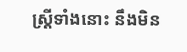ស្ត្រីទាំងនោះ នឹងមិន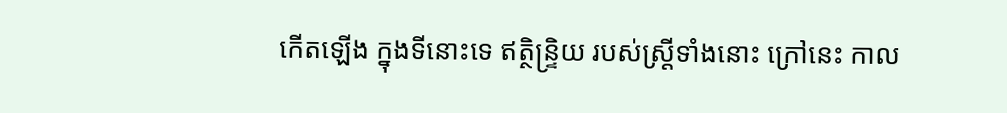កើតឡើង ក្នុងទីនោះទេ ឥត្ថិន្ទ្រិយ របស់ស្ត្រីទាំងនោះ ក្រៅនេះ កាល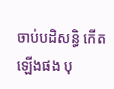ចាប់បដិសន្ធិ កើតឡើងផង បុ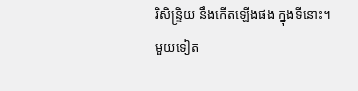រិសិន្ទ្រិយ នឹងកើតឡើងផង ក្នុងទីនោះ។ មួយទៀត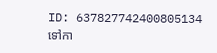ID: 637827742400805134
ទៅកា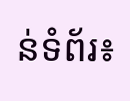ន់ទំព័រ៖